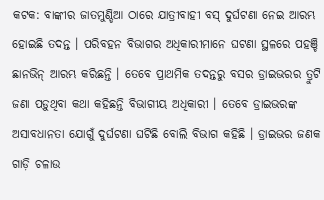କଟକ: ବାଙ୍କୀର ଜାତମୁଣ୍ଡିଆ ଠାରେ ଯାତ୍ରୀବାହୀ ବସ୍ ଦୁର୍ଘଟଣା ନେଇ ଆରମ୍ଭ ହୋଇଛି ତଦନ୍ତ । ପରିବହନ ବିଭାଗର ଅଧିକାରୀମାନେ ଘଟଣା ସ୍ଥଳରେ ପହଞ୍ଚି ଛାନଭିନ୍ ଆରମ୍ଭ କରିଛନ୍ତି । ତେବେ ପ୍ରାଥମିକ ତଦନ୍ତରୁ ବସର ଡ୍ରାଇଭରର ତ୍ରୁଟି ଜଣା ପଡ଼ୁଥିବା କଥା କହିଛନ୍ତି ବିଭାଗୀୟ ଅଧିକାରୀ । ତେବେ ଡ୍ରାଇଭରଙ୍କ ଅସାବଧାନତା ଯୋଗୁଁ ଦୁର୍ଘଟଣା ଘଟିଛି ବୋଲି ବିଭାଗ କହିଛି । ଡ୍ରାଇଭର ଜଣକ ଗାଡ଼ି ଚଳାଉ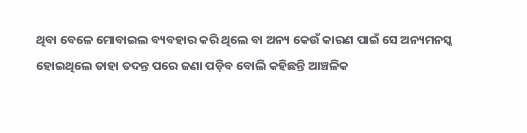ଥିବା ବେଳେ ମୋବାଇଲ ବ୍ୟବହାର କରି ଥିଲେ ବା ଅନ୍ୟ କେଉଁ କାରଣ ପାଇଁ ସେ ଅନ୍ୟମନସ୍କ ହୋଇଥିଲେ ତାହା ତଦନ୍ତ ପରେ ଜଣା ପଡ଼ିବ ବୋଲି କହିଛନ୍ତି ଆଞ୍ଚଳିକ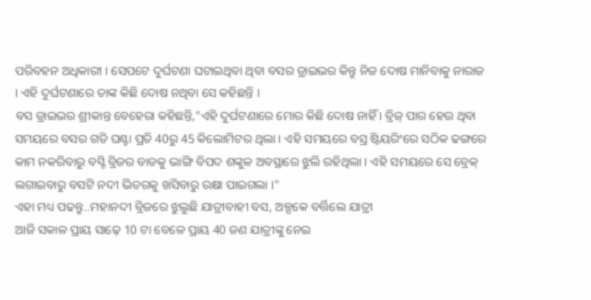ପରିବହନ ଅଧିକାରୀ । ସେପଟେ ଦୁର୍ଘଟଣା ଘଟାଇଥିବା ଥିବା ବସର ଡ୍ରାଇଭର କିନ୍ତୁ ନିଜ ଦୋଷ ମାନିବାକୁ ନାରାଜ । ଏହି ଦୁର୍ଘଟଣାରେ ତାଙ୍କ କିଛି ଦୋଷ ନଥିବା ସେ କହିଛନ୍ତି ।
ବସ ଡ୍ରାଇଭର ଶ୍ରୀକାନ୍ତ ବେହେରା କହିଛନ୍ତି,"ଏହି ଦୁର୍ଘଟଣାରେ ମୋର କିଛି ଦୋଷ ନାହିଁ । ବ୍ରିଜ୍ ପାର ହେଉ ଥିବା ସମୟରେ ବସର ଗତି ଘଣ୍ଟା ପ୍ରତି 40ରୁ 45 କିଲୋମିଟର ଥିଲା । ଏହି ସମୟରେ ବସ୍ର ଷ୍ଟିୟରିଂରେ ସଠିକ ଢଙ୍ଗରେ କାମ ନକରିବାରୁ ବସ୍ଟି ବ୍ରିଜର ବାଡକୁ ଭାଙ୍ଗି ବିପଦ ଶଙ୍କୁଳ ଅବସ୍ଥାରେ ଝୁଲି ରହିଥିଲା । ଏହି ସମୟରେ ସେ ବ୍ରେକ୍ ଲଗାଇବାରୁ ବସଟି ନଦୀ ଭିତରକୁ ଖସିବାରୁ ରକ୍ଷା ପାଇଗଲା ।"
ଏହା ମଧ୍ୟ ପଢନ୍ତୁ..ମହାନଦୀ ବ୍ରିଜରେ ଝୁଲୁଛି ଯାତ୍ରୀବାହୀ ବସ, ଅଳ୍ପକେ ବର୍ତ୍ତିଲେ ଯାତ୍ରୀ
ଆଜି ସକାଳ ପ୍ରାୟ ସାଢ଼େ 10 ଟା ବେଳେ ପ୍ରାୟ 40 ଜଣ ଯାତ୍ରୀଙ୍କୁ ନେଇ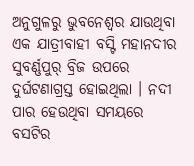ଅନୁଗୁଳରୁ ଭୁବନେଶ୍ବର ଯାଉଥିବା ଏକ ଯାତ୍ରୀବାହୀ ବସ୍ଟି ମହାନଦୀର ସୁବର୍ଣ୍ଣପୁର୍ ବ୍ରିଜ ଉପରେ ଦୁର୍ଘଟଣାଗ୍ରସ୍ତ ହୋଇଥିଲା । ନଦୀ ପାର ହେଉଥିବା ସମୟରେ ବସଟିର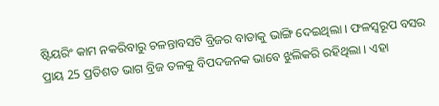ଷ୍ଟିୟରିଂ କାମ ନକରିବାରୁ ଚଳନ୍ତାବସଟି ବ୍ରିଜର ବାଡାକୁ ଭାଙ୍ଗି ଦେଇଥିଲା । ଫଳସ୍ବରୂପ ବସର ପ୍ରାୟ 25 ପ୍ରତିଶତ ଭାଗ ବ୍ରିଜ ତଳକୁ ବିପଦଜନକ ଭାବେ ଝୁଲିକରି ରହିଥିଲା । ଏହା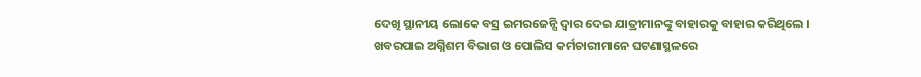ଦେଖି ସ୍ଥାନୀୟ ଲୋକେ ବସ୍ର ଇମରଜେନ୍ସି ଦ୍ବାର ଦେଇ ଯାତ୍ରୀମାନଙ୍କୁ ବାହାରକୁ ବାହାର କରିଥିଲେ । ଖବରପାଇ ଅଗ୍ନିଶମ ବିଭାଗ ଓ ପୋଲିସ କର୍ମଚାରୀମାନେ ଘଟଣାସ୍ଥଳରେ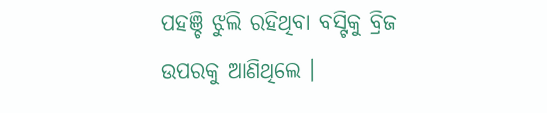ପହଞ୍ଚି ଝୁଲି ରହିଥିବା ବସ୍ଟିକୁ ବ୍ରିଜ ଉପରକୁ ଆଣିଥିଲେ ।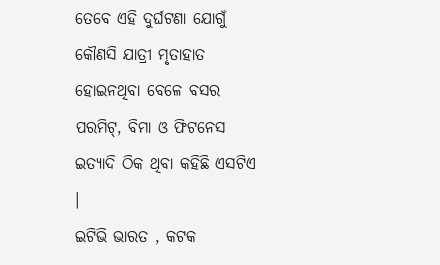ତେବେ ଏହି ଦୁର୍ଘଟଣା ଯୋଗୁଁ କୌଣସି ଯାତ୍ରୀ ମୃତାହାତ ହୋଇନଥିବା ବେଳେ ବସର ପରମିଟ୍, ବିମା ଓ ଫିଟନେସ ଇତ୍ୟାଦି ଠିକ ଥିବା କହିଛି ଏସଟିଏ ।
ଇଟିଭି ଭାରତ , କଟକ